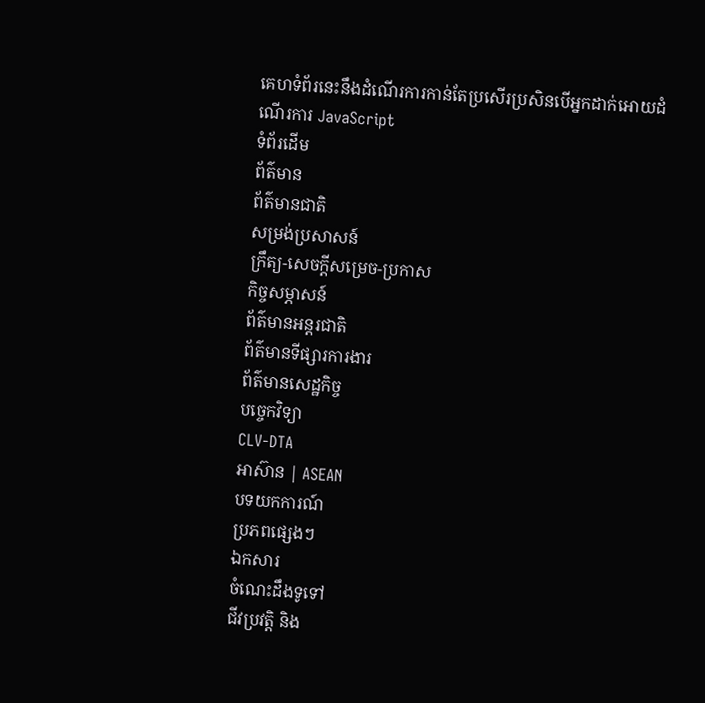គេហទំព័រនេះនឹងដំណើរការកាន់តែប្រសើរប្រសិនបើអ្នកដាក់អោយដំណើរការ JavaScript
ទំព័រដើម
ព័ត៌មាន
ព័ត៌មានជាតិ
សម្រង់ប្រសាសន៍
ក្រឹត្យ-សេចក្តីសម្រេច-ប្រកាស
កិច្ចសម្ភាសន៍
ព័ត៌មានអន្តរជាតិ
ព័ត៌មានទីផ្សារការងារ
ព័ត៌មានសេដ្ឋកិច្ច
បច្ចេកវិទ្យា
CLV-DTA
អាស៊ាន | ASEAN
បទយកការណ៍
ប្រភពផ្សេងៗ
ឯកសារ
ចំណេះដឹងទូទៅ
ជីវប្រវត្តិ និង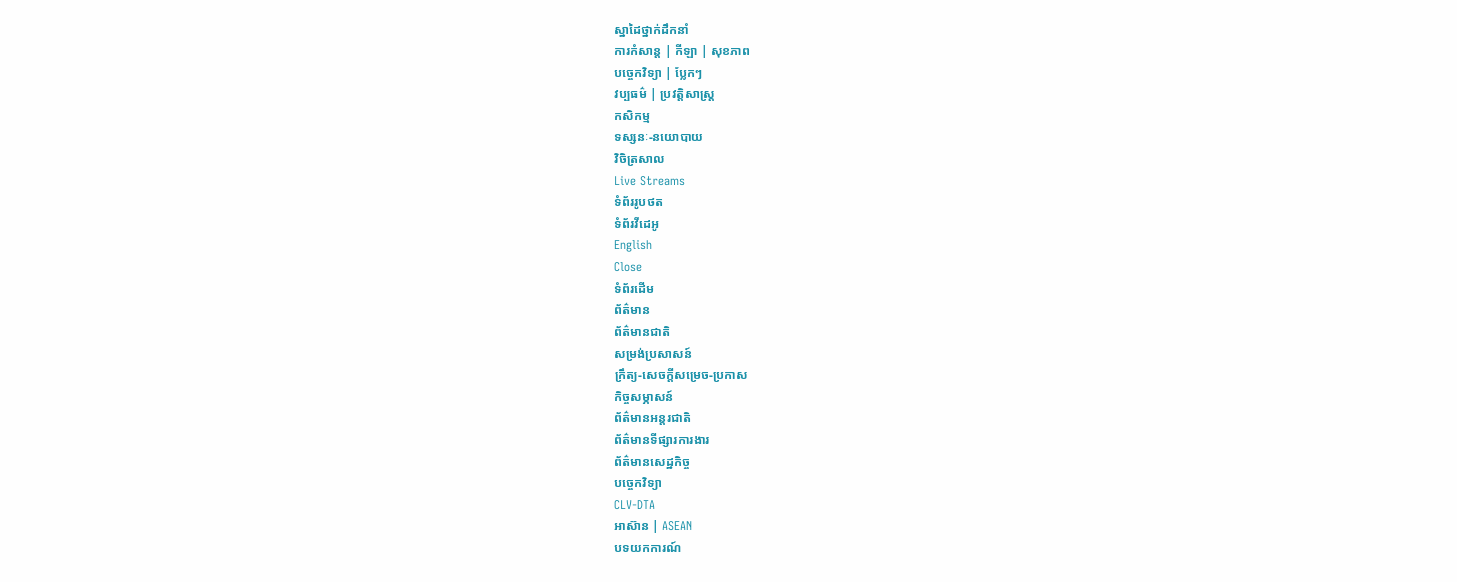ស្នាដៃថ្នាក់ដឹកនាំ
ការកំសាន្ត | កីឡា | សុខភាព
បច្ចេកវិទ្យា | ប្លែកៗ
វប្បធម៌ | ប្រវត្តិសាស្រ្ដ
កសិកម្ម
ទស្សនៈ-នយោបាយ
វិចិត្រសាល
Live Streams
ទំព័ររូបថត
ទំព័រវីដេអូ
English
Close
ទំព័រដើម
ព័ត៌មាន
ព័ត៌មានជាតិ
សម្រង់ប្រសាសន៍
ក្រឹត្យ-សេចក្តីសម្រេច-ប្រកាស
កិច្ចសម្ភាសន៍
ព័ត៌មានអន្តរជាតិ
ព័ត៌មានទីផ្សារការងារ
ព័ត៌មានសេដ្ឋកិច្ច
បច្ចេកវិទ្យា
CLV-DTA
អាស៊ាន | ASEAN
បទយកការណ៍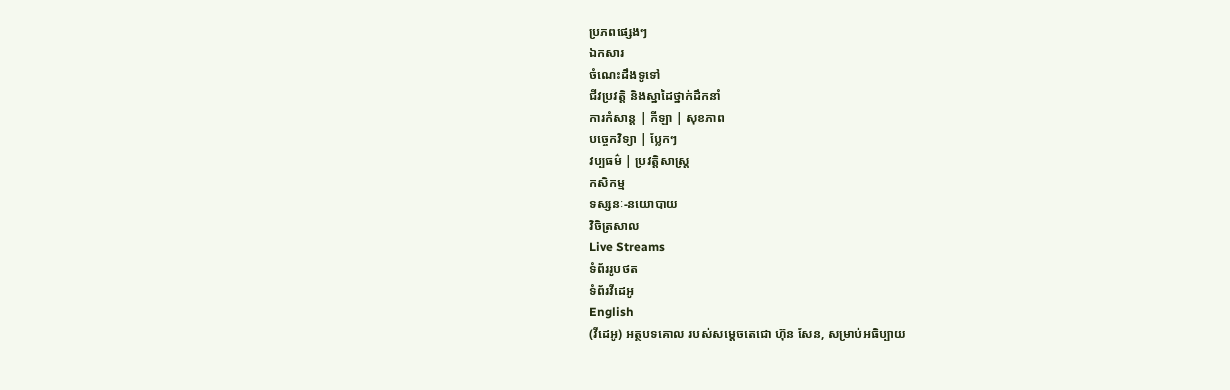ប្រភពផ្សេងៗ
ឯកសារ
ចំណេះដឹងទូទៅ
ជីវប្រវត្តិ និងស្នាដៃថ្នាក់ដឹកនាំ
ការកំសាន្ត | កីឡា | សុខភាព
បច្ចេកវិទ្យា | ប្លែកៗ
វប្បធម៌ | ប្រវត្តិសាស្រ្ដ
កសិកម្ម
ទស្សនៈ-នយោបាយ
វិចិត្រសាល
Live Streams
ទំព័ររូបថត
ទំព័រវីដេអូ
English
(វីដេអូ) អត្ថបទគោល របស់សម្តេចតេជោ ហ៊ុន សែន, សម្រាប់អធិប្បាយ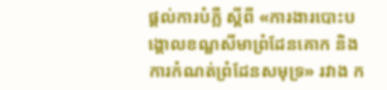ផ្តល់ការបំភ្លឺ ស្តីពី «ការងារបោះបង្គោលខណ្ឌសីមាព្រំដែនគោក និងការកំណត់ព្រំដែនសមុទ្រ» រវាង ក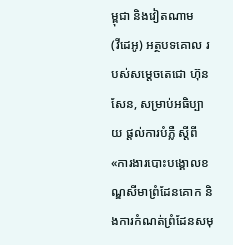ម្ពុជា និងវៀតណាម
(វីដេអូ) អត្ថបទគោល របស់សម្តេចតេជោ ហ៊ុន សែន, សម្រាប់អធិប្បាយ ផ្តល់ការបំភ្លឺ ស្តីពី «ការងារបោះបង្គោលខណ្ឌសីមាព្រំដែនគោក និងការកំណត់ព្រំដែនសមុ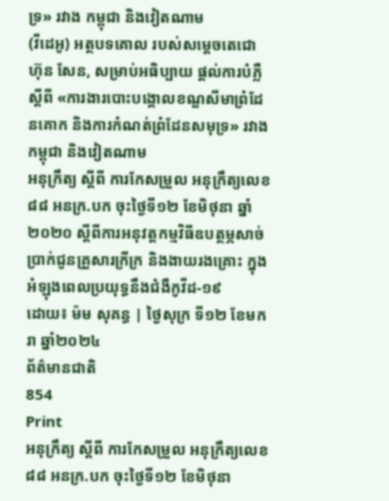ទ្រ» រវាង កម្ពុជា និងវៀតណាម
(វីដេអូ) អត្ថបទគោល របស់សម្តេចតេជោ ហ៊ុន សែន, សម្រាប់អធិប្បាយ ផ្តល់ការបំភ្លឺ ស្តីពី «ការងារបោះបង្គោលខណ្ឌសីមាព្រំដែនគោក និងការកំណត់ព្រំដែនសមុទ្រ» រវាង កម្ពុជា និងវៀតណាម
អនុក្រឹត្យ ស្ដីពី ការកែសម្រួល អនុក្រឹត្យលេខ ៨៨ អនក្រ.បក ចុះថ្ងៃទី១២ ខែមិថុនា ឆ្នាំ២០២០ ស្តីពីការអនុវត្តកម្មវិធីឧបត្ថម្ភសាច់ប្រាក់ជូនគ្រួសារក្រីក្រ និងងាយរងគ្រោះ ក្នុងអំឡុងពេលប្រយុទ្ធនឹងជំងឺកូវីដ-១៩
ដោយ៖ ម៉ម សុគន្ធ | ថ្ងៃសុក្រ ទី១២ ខែមករា ឆ្នាំ២០២៤
ព័ត៌មានជាតិ
854
Print
អនុក្រឹត្យ ស្ដីពី ការកែសម្រួល អនុក្រឹត្យលេខ ៨៨ អនក្រ.បក ចុះថ្ងៃទី១២ ខែមិថុនា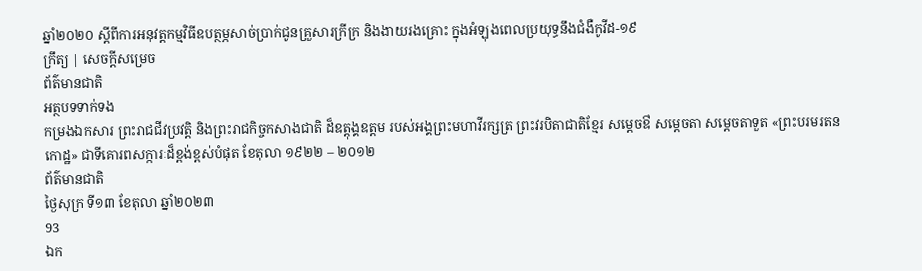ឆ្នាំ២០២០ ស្តីពីការអនុវត្តកម្មវិធីឧបត្ថម្ភសាច់ប្រាក់ជូនគ្រួសារក្រីក្រ និងងាយរងគ្រោះ ក្នុងអំឡុងពេលប្រយុទ្ធនឹងជំងឺកូវីដ-១៩
ក្រឹត្យ | សេចក្តីសម្រេច
ព័ត៌មានជាតិ
អត្ថបទទាក់ទង
កម្រងឯកសារ ព្រះរាជជីវប្រវត្តិ និងព្រះរាជកិច្ចកសាងជាតិ ដ៏ឧត្តុង្គឧត្តម របស់អង្គព្រះមហាវីរក្សត្រ ព្រះវរបិតាជាតិខ្មែរ សម្តេចឳ សម្តេចតា សម្តេចតាទួត «ព្រះបរមរតនកោដ្ឋ» ជាទីគោរពសក្ការៈដ៏ខ្ពង់ខ្ពស់បំផុត ខែតុលា ១៩២២ – ២០១២
ព័ត៌មានជាតិ
ថ្ងៃសុក្រ ទី១៣ ខែតុលា ឆ្នាំ២០២៣
93
ឯក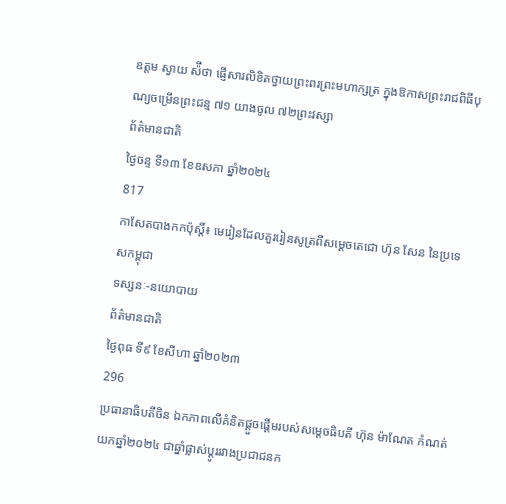ឧត្តម ស្វាយ ស៉ីថា ផ្ញើសារលិខិតថ្វាយព្រះពរព្រះមហាក្សត្រ ក្នុងឱកាសព្រះរាជពិធីបុណ្យចម្រើនព្រះជន្ម ៧១ យាងចូល ៧២ព្រះវស្សា
ព័ត៌មានជាតិ
ថ្ងៃចន្ទ ទី១៣ ខែឧសភា ឆ្នាំ២០២៤
817
កាសែតបាងកកប៉ុស្តិ៍៖ មេរៀនដែលគួររៀនសូត្រពីសម្ដេចតេជោ ហ៊ុន សែន នៃប្រទេសកម្ពុជា
ទស្សនៈ-នយោបាយ
ព័ត៌មានជាតិ
ថ្ងៃពុធ ទី៩ ខែសីហា ឆ្នាំ២០២៣
296
ប្រធានាធិបតីចិន ឯកភាពលើគំនិតផ្តួចផ្តើមរបស់សម្តេចធិបតី ហ៊ុន ម៉ាណែត កំណត់យកឆ្នាំ២០២៤ ជាឆ្នាំផ្លាស់ប្តូររវាងប្រជាជនក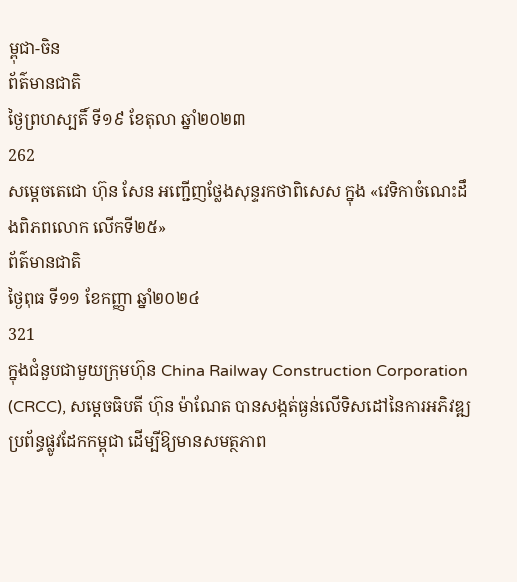ម្ពុជា-ចិន
ព័ត៌មានជាតិ
ថ្ងៃព្រហស្បតិ៍ ទី១៩ ខែតុលា ឆ្នាំ២០២៣
262
សម្តេចតេជោ ហ៊ុន សែន អញ្ជើញថ្លែងសុន្ទរកថាពិសេស ក្នុង «វេទិកាចំណេះដឹងពិភពលោក លើកទី២៥»
ព័ត៌មានជាតិ
ថ្ងៃពុធ ទី១១ ខែកញ្ញា ឆ្នាំ២០២៤
321
ក្នុងជំនួបជាមួយក្រុមហ៊ុន China Railway Construction Corporation (CRCC), សម្តេចធិបតី ហ៊ុន ម៉ាណែត បានសង្កត់ធ្ងន់លើទិសដៅនៃការអភិវឌ្ឍប្រព័ន្ធផ្លូវដែកកម្ពុជា ដើម្បីឱ្យមានសមត្ថភាព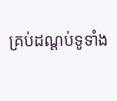គ្រប់ដណ្តប់ទូទាំង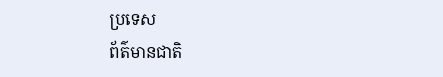ប្រទេស
ព័ត៌មានជាតិ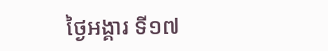ថ្ងៃអង្គារ ទី១៧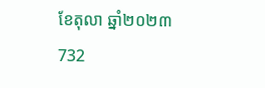ខែតុលា ឆ្នាំ២០២៣
732